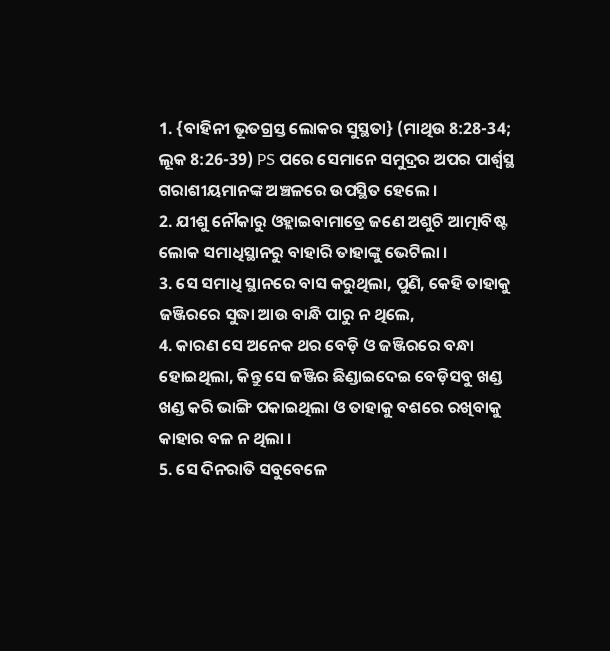1. {ବାହିନୀ ଭୂତଗ୍ରସ୍ତ ଲୋକର ସୁସ୍ଥତା} (ମାଥିଉ 8:28-34; ଲୂକ 8:26-39) PS ପରେ ସେମାନେ ସମୁଦ୍ରର ଅପର ପାର୍ଶ୍ୱସ୍ଥ ଗରାଶୀୟମାନଙ୍କ ଅଞ୍ଚଳରେ ଉପସ୍ଥିତ ହେଲେ ।
2. ଯୀଶୁ ନୌକାରୁ ଓହ୍ଲାଇବାମାତ୍ରେ ଜଣେ ଅଶୁଚି ଆତ୍ମାବିଷ୍ଟ ଲୋକ ସମାଧିସ୍ଥାନରୁ ବାହାରି ତାହାଙ୍କୁ ଭେଟିଲା ।
3. ସେ ସମାଧି ସ୍ଥାନରେ ବାସ କରୁଥିଲା, ପୁଣି, କେହି ତାହାକୁ ଜଞ୍ଜିରରେ ସୁଦ୍ଧା ଆଉ ବାନ୍ଧି ପାରୁ ନ ଥିଲେ,
4. କାରଣ ସେ ଅନେକ ଥର ବେଡ଼ି ଓ ଜଞ୍ଜିରରେ ବନ୍ଧା ହୋଇଥିଲା, କିନ୍ତୁ ସେ ଜଞ୍ଜିର ଛିଣ୍ଡାଇଦେଇ ବେଡ଼ିସବୁ ଖଣ୍ଡ ଖଣ୍ଡ କରି ଭାଙ୍ଗି ପକାଇଥିଲା ଓ ତାହାକୁ ବଶରେ ରଖିବାକୁ କାହାର ବଳ ନ ଥିଲା ।
5. ସେ ଦିନରାତି ସବୁବେଳେ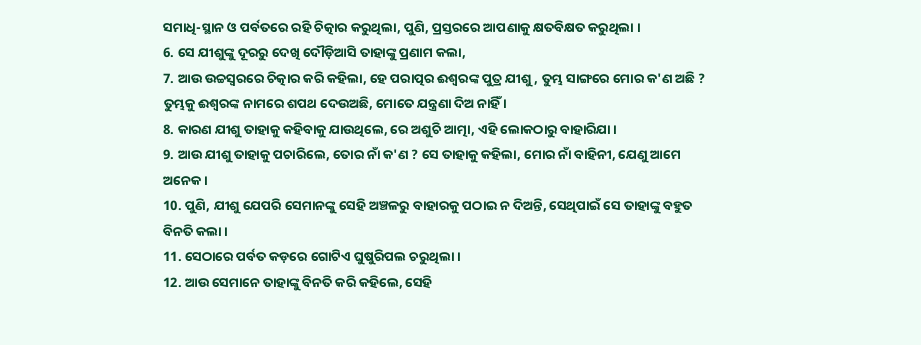ସମାଧି-ସ୍ଥାନ ଓ ପର୍ବତରେ ରହି ଚିତ୍କାର କରୁଥିଲା, ପୁଣି, ପ୍ରସ୍ତରରେ ଆପଣାକୁ କ୍ଷତବିକ୍ଷତ କରୁଥିଲା ।
6. ସେ ଯୀଶୁଙ୍କୁ ଦୂରରୁ ଦେଖି ଦୌଡ଼ିଆସି ତାହାଙ୍କୁ ପ୍ରଣାମ କଲା,
7. ଆଉ ଉଚ୍ଚସ୍ୱରରେ ଚିତ୍କାର କରି କହିଲା, ହେ ପରାତ୍ପର ଈଶ୍ୱରଙ୍କ ପୁତ୍ର ଯୀଶୁ , ତୁମ୍ଭ ସାଙ୍ଗରେ ମୋର କ'ଣ ଅଛି ? ତୁମ୍ଭକୁ ଈଶ୍ୱରଙ୍କ ନାମରେ ଶପଥ ଦେଉଅଛି, ମୋତେ ଯନ୍ତ୍ରଣା ଦିଅ ନାହିଁ ।
8. କାରଣ ଯୀଶୁ ତାହାକୁ କହିବାକୁ ଯାଉଥିଲେ, ରେ ଅଶୁଚି ଆତ୍ମା, ଏହି ଲୋକଠାରୁ ବାହାରିଯା ।
9. ଆଉ ଯୀଶୁ ତାହାକୁ ପଚାରିଲେ, ତୋର ନାଁ କ'ଣ ? ସେ ତାହାକୁ କହିଲା, ମୋର ନାଁ ବାହିନୀ, ଯେଣୁ ଆମେ ଅନେକ ।
10. ପୁଣି, ଯୀଶୁ ଯେପରି ସେମାନଙ୍କୁ ସେହି ଅଞ୍ଚଳରୁ ବାହାରକୁ ପଠାଇ ନ ଦିଅନ୍ତି, ସେଥିପାଇଁ ସେ ତାହାଙ୍କୁ ବହୁତ ବିନତି କଲା ।
11. ସେଠାରେ ପର୍ବତ କଡ଼ରେ ଗୋଟିଏ ଘୁଷୁରିପଲ ଚରୁଥିଲା ।
12. ଆଉ ସେମାନେ ତାହାଙ୍କୁ ବିନତି କରି କହିଲେ, ସେହି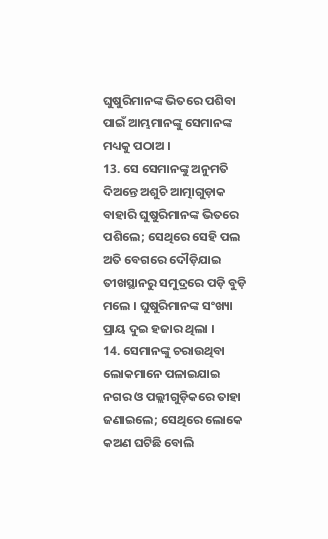ଘୁଷୁରିମାନଙ୍କ ଭିତରେ ପଶିବା ପାଇଁ ଆମ୍ଭମାନଙ୍କୁ ସେମାନଙ୍କ ମଧ୍ୟକୁ ପଠାଅ ।
13. ସେ ସେମାନଙ୍କୁ ଅନୁମତି ଦିଅନ୍ତେ ଅଶୁଚି ଆତ୍ମାଗୁଡ଼ାକ ବାହାରି ଘୁଷୁରିମାନଙ୍କ ଭିତରେ ପଶିଲେ; ସେଥିରେ ସେହି ପଲ ଅତି ବେଗରେ ଦୌଡ଼ିଯାଇ ତୀଖସ୍ଥାନରୁ ସମୁଦ୍ରରେ ପଡ଼ି ବୁଡ଼ି ମଲେ । ଘୁଷୁରିମାନଙ୍କ ସଂଖ୍ୟା ପ୍ରାୟ ଦୁଇ ହଜାର ଥିଲା ।
14. ସେମାନଙ୍କୁ ଚରାଉଥିବା ଲୋକମାନେ ପଳାଇଯାଇ ନଗର ଓ ପଲ୍ଲୀଗୁଡ଼ିକରେ ତାହା ଜଣାଇଲେ; ସେଥିରେ ଲୋକେ କଅଣ ଘଟିଛି ବୋଲି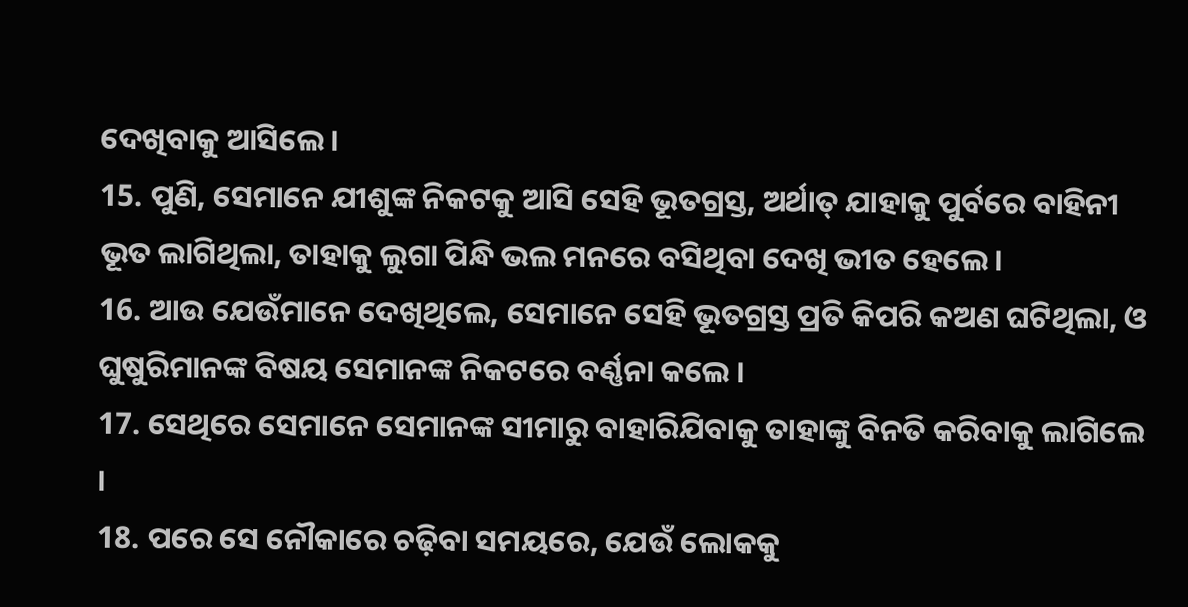ଦେଖିବାକୁ ଆସିଲେ ।
15. ପୁଣି, ସେମାନେ ଯୀଶୁଙ୍କ ନିକଟକୁ ଆସି ସେହି ଭୂତଗ୍ରସ୍ତ, ଅର୍ଥାତ୍ ଯାହାକୁ ପୁର୍ବରେ ବାହିନୀ ଭୂତ ଲାଗିଥିଲା, ତାହାକୁ ଲୁଗା ପିନ୍ଧି ଭଲ ମନରେ ବସିଥିବା ଦେଖି ଭୀତ ହେଲେ ।
16. ଆଉ ଯେଉଁମାନେ ଦେଖିଥିଲେ, ସେମାନେ ସେହି ଭୂତଗ୍ରସ୍ତ ପ୍ରତି କିପରି କଅଣ ଘଟିଥିଲା, ଓ ଘୁଷୁରିମାନଙ୍କ ବିଷୟ ସେମାନଙ୍କ ନିକଟରେ ବର୍ଣ୍ଣନା କଲେ ।
17. ସେଥିରେ ସେମାନେ ସେମାନଙ୍କ ସୀମାରୁ ବାହାରିଯିବାକୁ ତାହାଙ୍କୁ ବିନତି କରିବାକୁ ଲାଗିଲେ ।
18. ପରେ ସେ ନୌକାରେ ଚଢ଼ିବା ସମୟରେ, ଯେଉଁ ଲୋକକୁ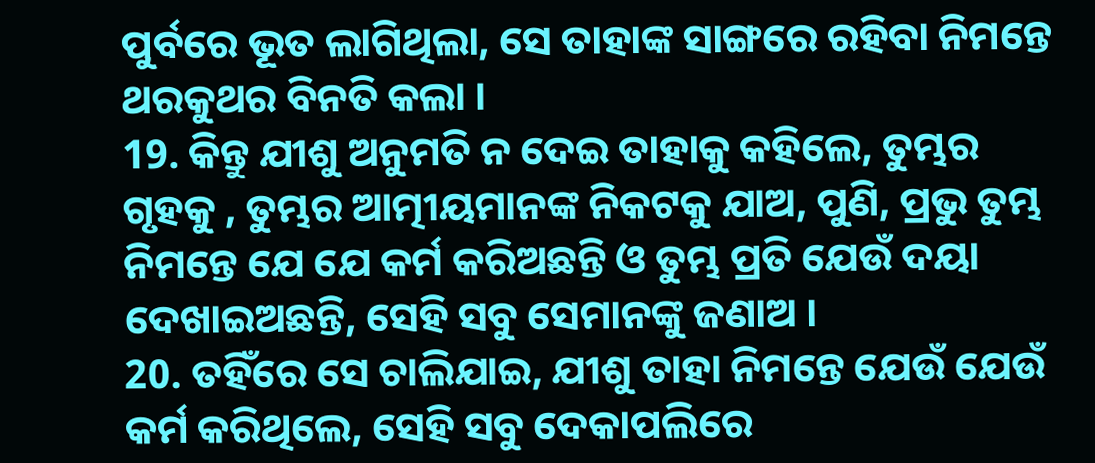ପୁର୍ବରେ ଭୂତ ଲାଗିଥିଲା, ସେ ତାହାଙ୍କ ସାଙ୍ଗରେ ରହିବା ନିମନ୍ତେ ଥରକୁଥର ବିନତି କଲା ।
19. କିନ୍ତୁ ଯୀଶୁ ଅନୁମତି ନ ଦେଇ ତାହାକୁ କହିଲେ, ତୁମ୍ଭର ଗୃହକୁ , ତୁମ୍ଭର ଆତ୍ମୀୟମାନଙ୍କ ନିକଟକୁ ଯାଅ, ପୁଣି, ପ୍ରଭୁ ତୁମ୍ଭ ନିମନ୍ତେ ଯେ ଯେ କର୍ମ କରିଅଛନ୍ତି ଓ ତୁମ୍ଭ ପ୍ରତି ଯେଉଁ ଦୟା ଦେଖାଇଅଛନ୍ତି, ସେହି ସବୁ ସେମାନଙ୍କୁ ଜଣାଅ ।
20. ତହିଁରେ ସେ ଚାଲିଯାଇ, ଯୀଶୁ ତାହା ନିମନ୍ତେ ଯେଉଁ ଯେଉଁ କର୍ମ କରିଥିଲେ, ସେହି ସବୁ ଦେକାପଲିରେ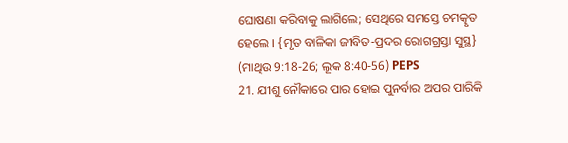ଘୋଷଣା କରିବାକୁ ଲାଗିଲେ; ସେଥିରେ ସମସ୍ତେ ଚମତ୍କୃତ ହେଲେ । {ମୃତ ବାଳିକା ଜୀବିତ-ପ୍ରଦର ରୋଗଗ୍ରସ୍ତା ସୁସ୍ଥ} (ମାଥିଉ 9:18-26; ଲୂକ 8:40-56) PEPS
21. ଯୀଶୁ ନୌକାରେ ପାର ହୋଇ ପୁନର୍ବାର ଅପର ପାରିକି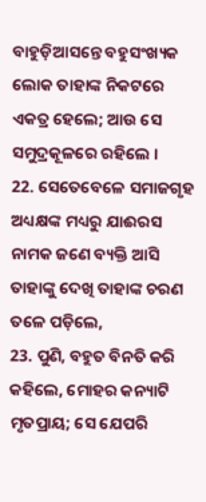ବାହୁଡ଼ିଆସନ୍ତେ ବହୁସଂଖ୍ୟକ ଲୋକ ତାହାଙ୍କ ନିକଟରେ ଏକତ୍ର ହେଲେ; ଆଉ ସେ ସମୁଦ୍ରକୂଳରେ ରହିଲେ ।
22. ସେତେବେଳେ ସମାଜଗୃହ ଅଧ୍ୟକ୍ଷଙ୍କ ମଧ୍ୟରୁ ଯାଈରସ ନାମକ ଜଣେ ବ୍ୟକ୍ତି ଆସି ତାହାଙ୍କୁ ଦେଖି ତାହାଙ୍କ ଚରଣ ତଳେ ପଡ଼ିଲେ,
23. ପୁଣି, ବହୁତ ବିନତି କରି କହିଲେ, ମୋହର କନ୍ୟାଟି ମୃତପ୍ରାୟ; ସେ ଯେପରି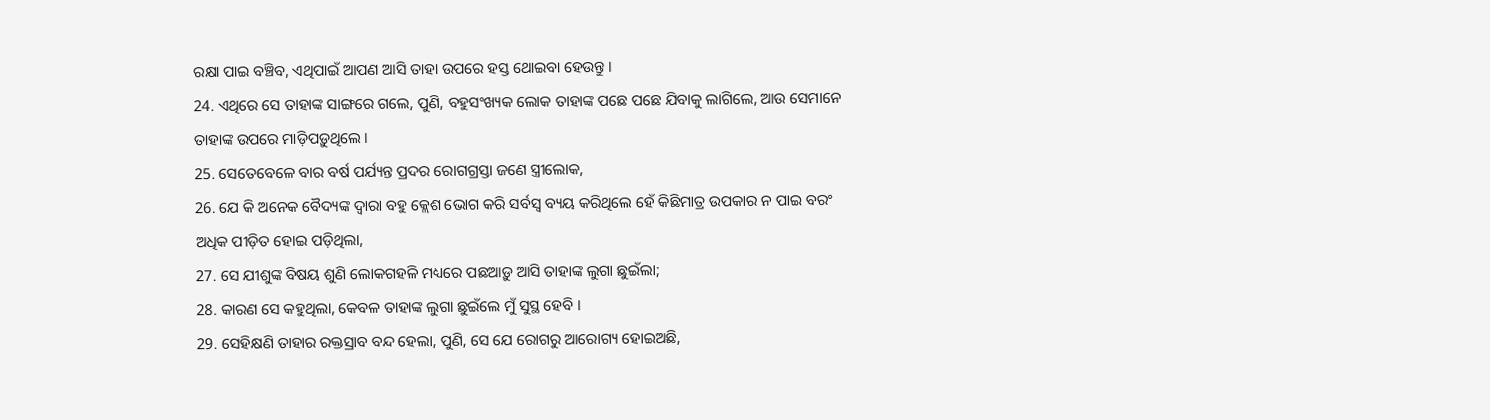ରକ୍ଷା ପାଇ ବଞ୍ଚିବ, ଏଥିପାଇଁ ଆପଣ ଆସି ତାହା ଉପରେ ହସ୍ତ ଥୋଇବା ହେଉନ୍ତୁ ।
24. ଏଥିରେ ସେ ତାହାଙ୍କ ସାଙ୍ଗରେ ଗଲେ, ପୁଣି, ବହୁସଂଖ୍ୟକ ଲୋକ ତାହାଙ୍କ ପଛେ ପଛେ ଯିବାକୁ ଲାଗିଲେ, ଆଉ ସେମାନେ ତାହାଙ୍କ ଉପରେ ମାଡ଼ିପଡ଼ୁଥିଲେ ।
25. ସେତେବେଳେ ବାର ବର୍ଷ ପର୍ଯ୍ୟନ୍ତ ପ୍ରଦର ରୋଗଗ୍ରସ୍ତା ଜଣେ ସ୍ତ୍ରୀଲୋକ,
26. ଯେ କି ଅନେକ ବୈଦ୍ୟଙ୍କ ଦ୍ୱାରା ବହୁ କ୍ଲେଶ ଭୋଗ କରି ସର୍ବସ୍ୱ ବ୍ୟୟ କରିଥିଲେ ହେଁ କିଛିମାତ୍ର ଉପକାର ନ ପାଇ ବରଂ ଅଧିକ ପୀଡ଼ିତ ହୋଇ ପଡ଼ିଥିଲା,
27. ସେ ଯୀଶୁଙ୍କ ବିଷୟ ଶୁଣି ଲୋକଗହଳି ମଧ୍ୟରେ ପଛଆଡ଼ୁ ଆସି ତାହାଙ୍କ ଲୁଗା ଛୁଇଁଲା;
28. କାରଣ ସେ କହୁଥିଲା, କେବଳ ତାହାଙ୍କ ଲୁଗା ଛୁଇଁଲେ ମୁଁ ସୁସ୍ଥ ହେବି ।
29. ସେହିକ୍ଷଣି ତାହାର ରକ୍ତସ୍ରାବ ବନ୍ଦ ହେଲା, ପୁଣି, ସେ ଯେ ରୋଗରୁ ଆରୋଗ୍ୟ ହୋଇଅଛି,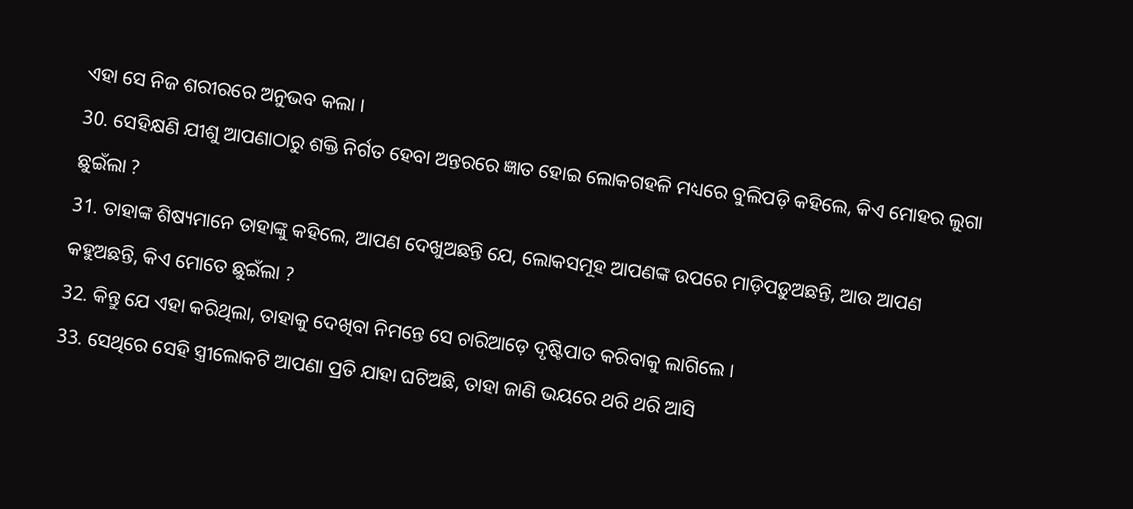ଏହା ସେ ନିଜ ଶରୀରରେ ଅନୁଭବ କଲା ।
30. ସେହିକ୍ଷଣି ଯୀଶୁ ଆପଣାଠାରୁ ଶକ୍ତି ନିର୍ଗତ ହେବା ଅନ୍ତରରେ ଜ୍ଞାତ ହୋଇ ଲୋକଗହଳି ମଧ୍ୟରେ ବୁଲିପଡ଼ି କହିଲେ, କିଏ ମୋହର ଲୁଗା ଛୁଇଁଲା ?
31. ତାହାଙ୍କ ଶିଷ୍ୟମାନେ ତାହାଙ୍କୁ କହିଲେ, ଆପଣ ଦେଖୁଅଛନ୍ତି ଯେ, ଲୋକସମୂହ ଆପଣଙ୍କ ଉପରେ ମାଡ଼ିପଡ଼ୁଅଛନ୍ତି, ଆଉ ଆପଣ କହୁଅଛନ୍ତି, କିଏ ମୋତେ ଛୁଇଁଲା ?
32. କିନ୍ତୁ ଯେ ଏହା କରିଥିଲା, ତାହାକୁ ଦେଖିବା ନିମନ୍ତେ ସେ ଚାରିଆଡ଼େ ଦୃଷ୍ଟିପାତ କରିବାକୁ ଲାଗିଲେ ।
33. ସେଥିରେ ସେହି ସ୍ତ୍ରୀଲୋକଟି ଆପଣା ପ୍ରତି ଯାହା ଘଟିଅଛି, ତାହା ଜାଣି ଭୟରେ ଥରି ଥରି ଆସି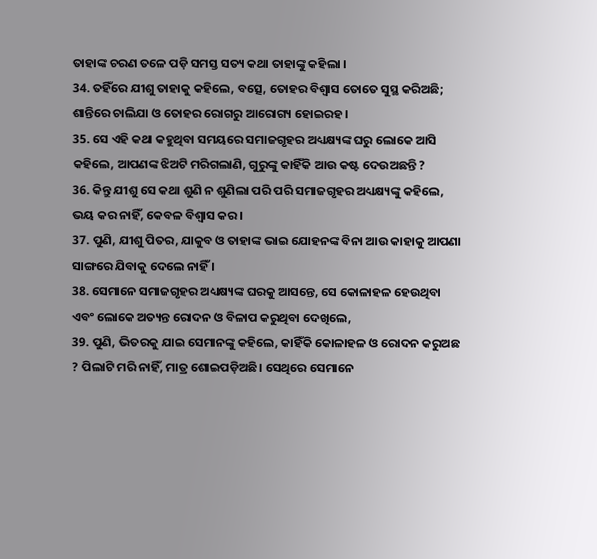ତାହାଙ୍କ ଚରଣ ତଳେ ପଡ଼ି ସମସ୍ତ ସତ୍ୟ କଥା ତାହାଙ୍କୁ କହିଲା ।
34. ତହିଁରେ ଯୀଶୁ ତାହାକୁ କହିଲେ, ବତ୍ସେ, ତୋହର ବିଶ୍ୱାସ ତୋତେ ସୁସ୍ଥ କରିଅଛି; ଶାନ୍ତିରେ ଚାଲିଯା ଓ ତୋହର ରୋଗରୁ ଆରୋଗ୍ୟ ହୋଇରହ ।
35. ସେ ଏହି କଥା କହୁଥିବା ସମୟରେ ସମାଜଗୃହର ଅଧ୍ୟକ୍ଷ୍ୟଙ୍କ ଘରୁ ଲୋକେ ଆସି କହିଲେ, ଆପଣଙ୍କ ଝିଅଟି ମରିଗଲାଣି, ଗୁରୁଙ୍କୁ କାହିଁକି ଆଉ କଷ୍ଟ ଦେଉଅଛନ୍ତି ?
36. କିନ୍ତୁ ଯୀଶୁ ସେ କଥା ଶୁଣି ନ ଶୁଣିଲା ପରି ପରି ସମାଜଗୃହର ଅଧ୍ୟକ୍ଷ୍ୟଙ୍କୁ କହିଲେ, ଭୟ କର ନାହିଁ, କେବଳ ବିଶ୍ୱାସ କର ।
37. ପୁଣି, ଯୀଶୁ ପିତର, ଯାକୁବ ଓ ତାହାଙ୍କ ଭାଇ ଯୋହନଙ୍କ ବିନା ଆଉ କାହାକୁ ଆପଣା ସାଙ୍ଗରେ ଯିବାକୁ ଦେଲେ ନାହିଁ ।
38. ସେମାନେ ସମାଜଗୃହର ଅଧ୍ୟକ୍ଷ୍ୟଙ୍କ ଘରକୁ ଆସନ୍ତେ, ସେ କୋଳାହଳ ହେଉଥିବା ଏବଂ ଲୋକେ ଅତ୍ୟନ୍ତ ରୋଦନ ଓ ବିଳାପ କରୁଥିବା ଦେଖିଲେ,
39. ପୁଣି, ଭିତରକୁ ଯାଇ ସେମାନଙ୍କୁ କହିଲେ, କାହିଁକି କୋଳାହଳ ଓ ରୋଦନ କରୁଅଛ ? ପିଲାଟି ମରି ନାହିଁ, ମାତ୍ର ଶୋଇପଡ଼ିଅଛି। ସେଥିରେ ସେମାନେ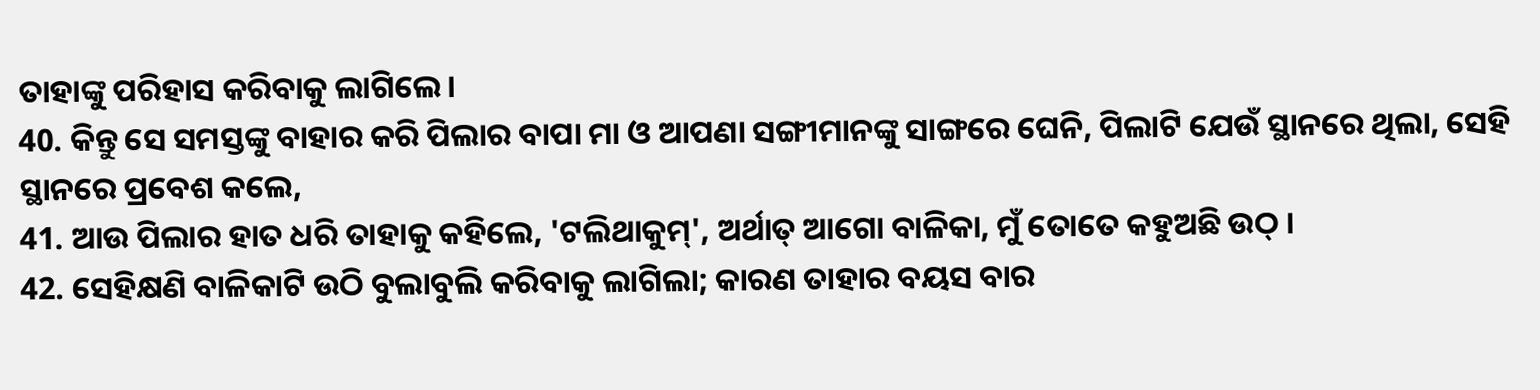ତାହାଙ୍କୁ ପରିହାସ କରିବାକୁ ଲାଗିଲେ।
40. କିନ୍ତୁ ସେ ସମସ୍ତଙ୍କୁ ବାହାର କରି ପିଲାର ବାପା ମା ଓ ଆପଣା ସଙ୍ଗୀମାନଙ୍କୁ ସାଙ୍ଗରେ ଘେନି, ପିଲାଟି ଯେଉଁ ସ୍ଥାନରେ ଥିଲା, ସେହି ସ୍ଥାନରେ ପ୍ରବେଶ କଲେ,
41. ଆଉ ପିଲାର ହାତ ଧରି ତାହାକୁ କହିଲେ, 'ଟଲିଥାକୁମ୍', ଅର୍ଥାତ୍ ଆଗୋ ବାଳିକା, ମୁଁ ତୋତେ କହୁଅଛି ଉଠ୍ ।
42. ସେହିକ୍ଷଣି ବାଳିକାଟି ଉଠି ବୁଲାବୁଲି କରିବାକୁ ଲାଗିଲା; କାରଣ ତାହାର ବୟସ ବାର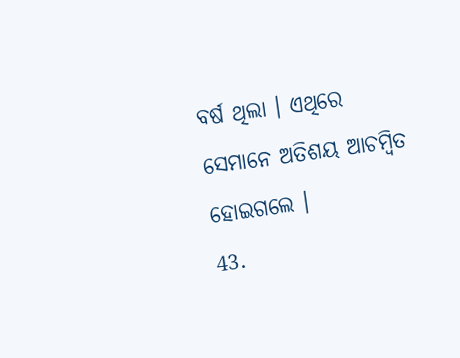ବର୍ଷ ଥିଲା । ଏଥିରେ ସେମାନେ ଅତିଶୟ ଆଚମ୍ବିତ ହୋଇଗଲେ ।
43.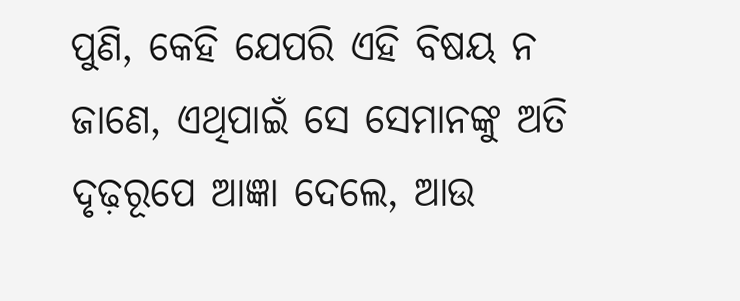ପୁଣି, କେହି ଯେପରି ଏହି ବିଷୟ ନ ଜାଣେ, ଏଥିପାଇଁ ସେ ସେମାନଙ୍କୁ ଅତି ଦୃଢ଼ରୂପେ ଆଜ୍ଞା ଦେଲେ, ଆଉ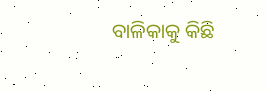ବାଳିକାକୁ କିଛି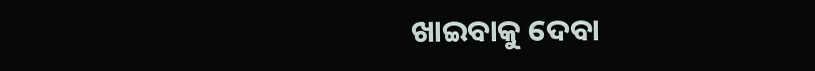ଖାଇବାକୁ ଦେବା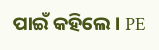ପାଇଁ କହିଲେ । PE